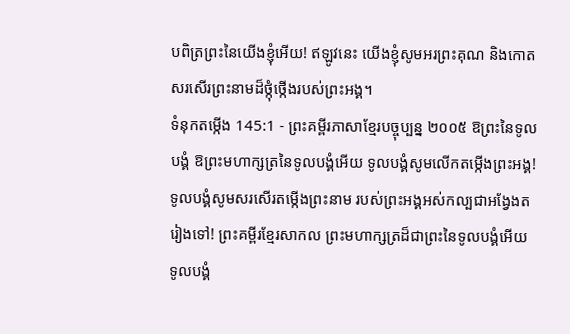បពិត្រព្រះនៃយើងខ្ញុំអើយ! ឥឡូវនេះ យើងខ្ញុំសូមអរព្រះគុណ និងកោតសរសើរព្រះនាមដ៏ថ្កុំថ្កើងរបស់ព្រះអង្គ។
ទំនុកតម្កើង 145:1 - ព្រះគម្ពីរភាសាខ្មែរបច្ចុប្បន្ន ២០០៥ ឱព្រះនៃទូលបង្គំ ឱព្រះមហាក្សត្រនៃទូលបង្គំអើយ ទូលបង្គំសូមលើកតម្កើងព្រះអង្គ! ទូលបង្គំសូមសរសើរតម្កើងព្រះនាម របស់ព្រះអង្គអស់កល្បជាអង្វែងតរៀងទៅ! ព្រះគម្ពីរខ្មែរសាកល ព្រះមហាក្សត្រដ៏ជាព្រះនៃទូលបង្គំអើយ ទូលបង្គំ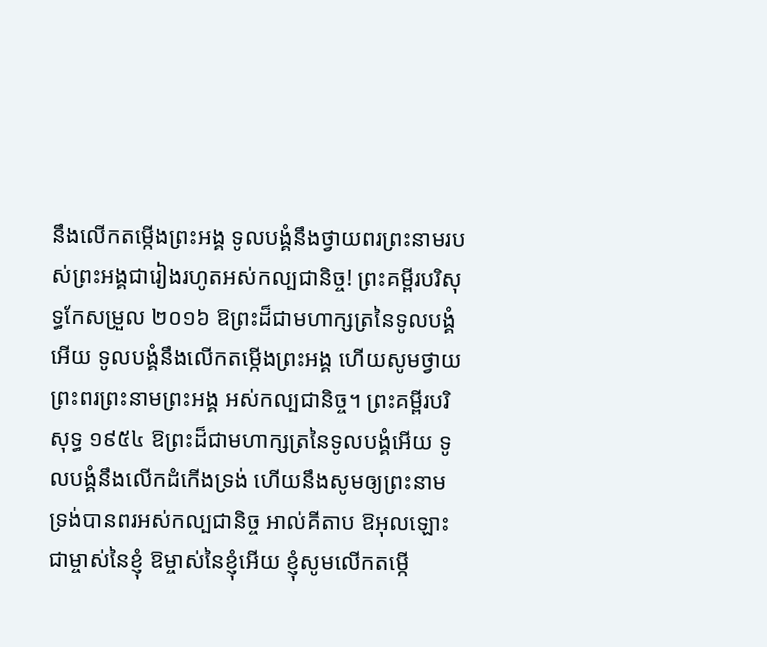នឹងលើកតម្កើងព្រះអង្គ ទូលបង្គំនឹងថ្វាយពរព្រះនាមរបស់ព្រះអង្គជារៀងរហូតអស់កល្បជានិច្ច! ព្រះគម្ពីរបរិសុទ្ធកែសម្រួល ២០១៦ ឱព្រះដ៏ជាមហាក្សត្រនៃទូលបង្គំអើយ ទូលបង្គំនឹងលើកតម្កើងព្រះអង្គ ហើយសូមថ្វាយព្រះពរព្រះនាមព្រះអង្គ អស់កល្បជានិច្ច។ ព្រះគម្ពីរបរិសុទ្ធ ១៩៥៤ ឱព្រះដ៏ជាមហាក្សត្រនៃទូលបង្គំអើយ ទូលបង្គំនឹងលើកដំកើងទ្រង់ ហើយនឹងសូមឲ្យព្រះនាមទ្រង់បានពរអស់កល្បជានិច្ច អាល់គីតាប ឱអុលឡោះជាម្ចាស់នៃខ្ញុំ ឱម្ចាស់នៃខ្ញុំអើយ ខ្ញុំសូមលើកតម្កើ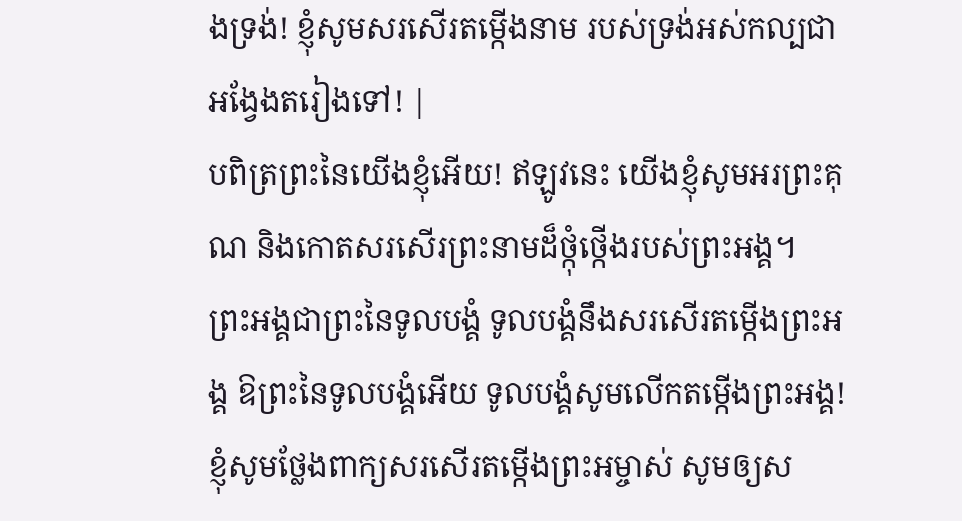ងទ្រង់! ខ្ញុំសូមសរសើរតម្កើងនាម របស់ទ្រង់អស់កល្បជាអង្វែងតរៀងទៅ! |
បពិត្រព្រះនៃយើងខ្ញុំអើយ! ឥឡូវនេះ យើងខ្ញុំសូមអរព្រះគុណ និងកោតសរសើរព្រះនាមដ៏ថ្កុំថ្កើងរបស់ព្រះអង្គ។
ព្រះអង្គជាព្រះនៃទូលបង្គំ ទូលបង្គំនឹងសរសើរតម្កើងព្រះអង្គ ឱព្រះនៃទូលបង្គំអើយ ទូលបង្គំសូមលើកតម្កើងព្រះអង្គ!
ខ្ញុំសូមថ្លែងពាក្យសរសើរតម្កើងព្រះអម្ចាស់ សូមឲ្យស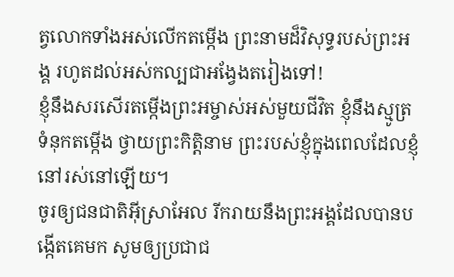ត្វលោកទាំងអស់លើកតម្កើង ព្រះនាមដ៏វិសុទ្ធរបស់ព្រះអង្គ រហូតដល់អស់កល្បជាអង្វែងតរៀងទៅ!
ខ្ញុំនឹងសរសើរតម្កើងព្រះអម្ចាស់អស់មួយជីវិត ខ្ញុំនឹងស្មូត្រទំនុកតម្កើង ថ្វាយព្រះកិត្តិនាម ព្រះរបស់ខ្ញុំក្នុងពេលដែលខ្ញុំនៅរស់នៅឡើយ។
ចូរឲ្យជនជាតិអ៊ីស្រាអែល រីករាយនឹងព្រះអង្គដែលបានបង្កើតគេមក សូមឲ្យប្រជាជ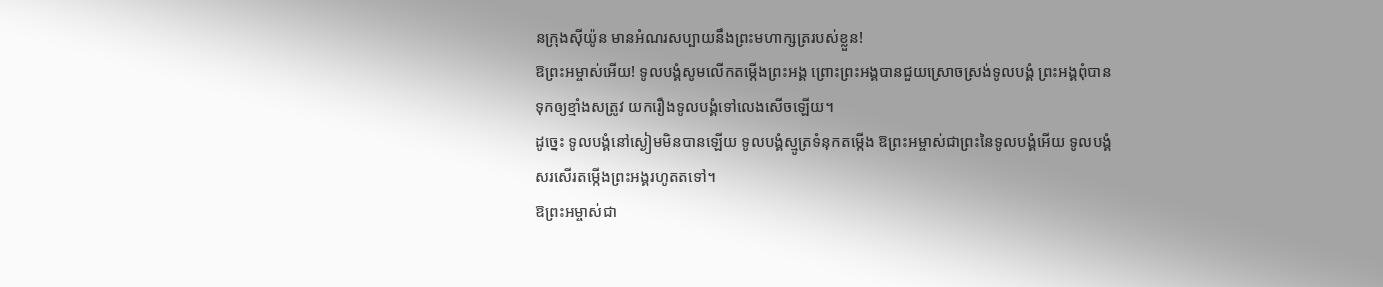នក្រុងស៊ីយ៉ូន មានអំណរសប្បាយនឹងព្រះមហាក្សត្ររបស់ខ្លួន!
ឱព្រះអម្ចាស់អើយ! ទូលបង្គំសូមលើកតម្កើងព្រះអង្គ ព្រោះព្រះអង្គបានជួយស្រោចស្រង់ទូលបង្គំ ព្រះអង្គពុំបានទុកឲ្យខ្មាំងសត្រូវ យករឿងទូលបង្គំទៅលេងសើចឡើយ។
ដូច្នេះ ទូលបង្គំនៅស្ងៀមមិនបានឡើយ ទូលបង្គំស្មូត្រទំនុកតម្កើង ឱព្រះអម្ចាស់ជាព្រះនៃទូលបង្គំអើយ ទូលបង្គំសរសើរតម្កើងព្រះអង្គរហូតតទៅ។
ឱព្រះអម្ចាស់ជា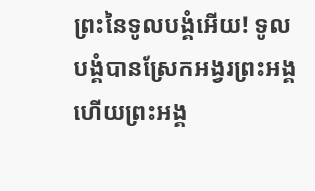ព្រះនៃទូលបង្គំអើយ! ទូលបង្គំបានស្រែកអង្វរព្រះអង្គ ហើយព្រះអង្គ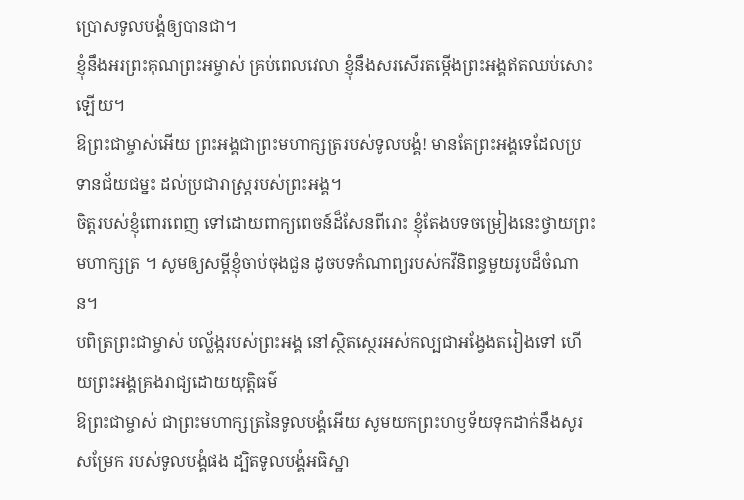ប្រោសទូលបង្គំឲ្យបានជា។
ខ្ញុំនឹងអរព្រះគុណព្រះអម្ចាស់ គ្រប់ពេលវេលា ខ្ញុំនឹងសរសើរតម្កើងព្រះអង្គឥតឈប់សោះឡើយ។
ឱព្រះជាម្ចាស់អើយ ព្រះអង្គជាព្រះមហាក្សត្ររបស់ទូលបង្គំ! មានតែព្រះអង្គទេដែលប្រទានជ័យជម្នះ ដល់ប្រជារាស្ដ្ររបស់ព្រះអង្គ។
ចិត្តរបស់ខ្ញុំពោរពេញ ទៅដោយពាក្យពេចន៍ដ៏សែនពីរោះ ខ្ញុំតែងបទចម្រៀងនេះថ្វាយព្រះមហាក្សត្រ ។ សូមឲ្យសម្ដីខ្ញុំចាប់ចុងជួន ដូចបទកំណាព្យរបស់កវីនិពន្ធមួយរូបដ៏ចំណាន។
បពិត្រព្រះជាម្ចាស់ បល្ល័ង្ករបស់ព្រះអង្គ នៅស្ថិតស្ថេរអស់កល្បជាអង្វែងតរៀងទៅ ហើយព្រះអង្គគ្រងរាជ្យដោយយុត្តិធម៌
ឱព្រះជាម្ចាស់ ជាព្រះមហាក្សត្រនៃទូលបង្គំអើយ សូមយកព្រះហឫទ័យទុកដាក់នឹងសូរសម្រែក របស់ទូលបង្គំផង ដ្បិតទូលបង្គំអធិស្ឋា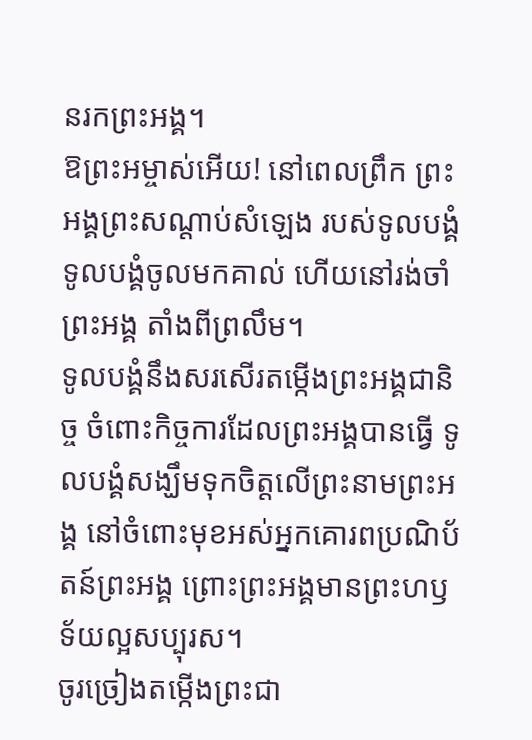នរកព្រះអង្គ។
ឱព្រះអម្ចាស់អើយ! នៅពេលព្រឹក ព្រះអង្គព្រះសណ្ដាប់សំឡេង របស់ទូលបង្គំ ទូលបង្គំចូលមកគាល់ ហើយនៅរង់ចាំព្រះអង្គ តាំងពីព្រលឹម។
ទូលបង្គំនឹងសរសើរតម្កើងព្រះអង្គជានិច្ច ចំពោះកិច្ចការដែលព្រះអង្គបានធ្វើ ទូលបង្គំសង្ឃឹមទុកចិត្តលើព្រះនាមព្រះអង្គ នៅចំពោះមុខអស់អ្នកគោរពប្រណិប័តន៍ព្រះអង្គ ព្រោះព្រះអង្គមានព្រះហឫទ័យល្អសប្បុរស។
ចូរច្រៀងតម្កើងព្រះជា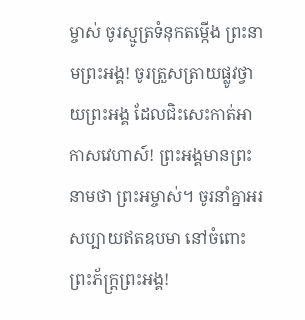ម្ចាស់ ចូរស្មូត្រទំនុកតម្កើង ព្រះនាមព្រះអង្គ! ចូរត្រួសត្រាយផ្លូវថ្វាយព្រះអង្គ ដែលជិះសេះកាត់អាកាសវេហាស៍! ព្រះអង្គមានព្រះនាមថា ព្រះអម្ចាស់។ ចូរនាំគ្នាអរសប្បាយឥតឧបមា នៅចំពោះព្រះភ័ក្ត្រព្រះអង្គ!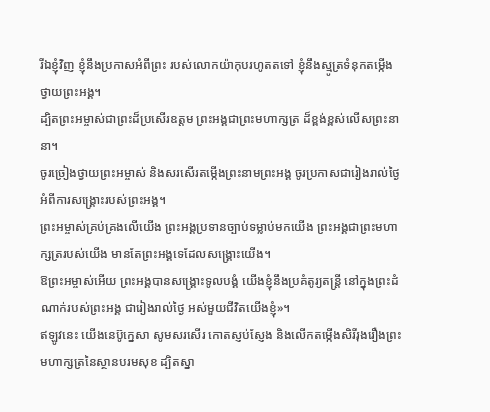រីឯខ្ញុំវិញ ខ្ញុំនឹងប្រកាសអំពីព្រះ របស់លោកយ៉ាកុបរហូតតទៅ ខ្ញុំនឹងស្មូត្រទំនុកតម្កើង ថ្វាយព្រះអង្គ។
ដ្បិតព្រះអម្ចាស់ជាព្រះដ៏ប្រសើរឧត្ដម ព្រះអង្គជាព្រះមហាក្សត្រ ដ៏ខ្ពង់ខ្ពស់លើសព្រះនានា។
ចូរច្រៀងថ្វាយព្រះអម្ចាស់ និងសរសើរតម្កើងព្រះនាមព្រះអង្គ ចូរប្រកាសជារៀងរាល់ថ្ងៃ អំពីការសង្គ្រោះរបស់ព្រះអង្គ។
ព្រះអម្ចាស់គ្រប់គ្រងលើយើង ព្រះអង្គប្រទានច្បាប់ទម្លាប់មកយើង ព្រះអង្គជាព្រះមហាក្សត្ររបស់យើង មានតែព្រះអង្គទេដែលសង្គ្រោះយើង។
ឱព្រះអម្ចាស់អើយ ព្រះអង្គបានសង្គ្រោះទូលបង្គំ យើងខ្ញុំនឹងប្រគំតូរ្យតន្ត្រី នៅក្នុងព្រះដំណាក់របស់ព្រះអង្គ ជារៀងរាល់ថ្ងៃ អស់មួយជីវិតយើងខ្ញុំ»។
ឥឡូវនេះ យើងនេប៊ូក្នេសា សូមសរសើរ កោតស្ញប់ស្ញែង និងលើកតម្កើងសិរីរុងរឿងព្រះមហាក្សត្រនៃស្ថានបរមសុខ ដ្បិតស្នា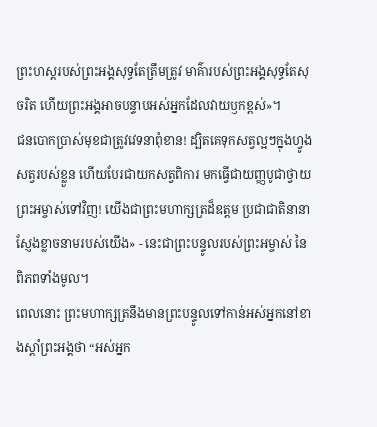ព្រះហស្ដរបស់ព្រះអង្គសុទ្ធតែត្រឹមត្រូវ មាគ៌ារបស់ព្រះអង្គសុទ្ធតែសុចរិត ហើយព្រះអង្គអាចបន្ទាបអស់អ្នកដែលវាយឫកខ្ពស់»។
ជនបោកប្រាស់មុខជាត្រូវវេទនាពុំខាន! ដ្បិតគេទុកសត្វល្អៗក្នុងហ្វូងសត្វរបស់ខ្លួន ហើយបែរជាយកសត្វពិការ មកធ្វើជាយញ្ញបូជាថ្វាយព្រះអម្ចាស់ទៅវិញ! យើងជាព្រះមហាក្សត្រដ៏ឧត្ដម ប្រជាជាតិនានាស្ញែងខ្លាចនាមរបស់យើង» - នេះជាព្រះបន្ទូលរបស់ព្រះអម្ចាស់ នៃពិភពទាំងមូល។
ពេលនោះ ព្រះមហាក្សត្រនឹងមានព្រះបន្ទូលទៅកាន់អស់អ្នកនៅខាងស្ដាំព្រះអង្គថា “អស់អ្នក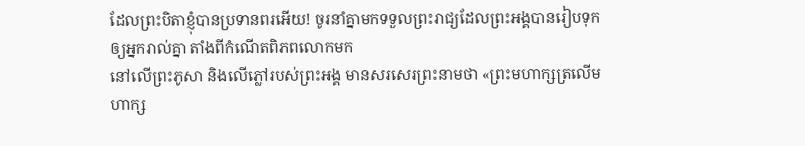ដែលព្រះបិតាខ្ញុំបានប្រទានពរអើយ! ចូរនាំគ្នាមកទទួលព្រះរាជ្យដែលព្រះអង្គបានរៀបទុកឲ្យអ្នករាល់គ្នា តាំងពីកំណើតពិភពលោកមក
នៅលើព្រះភូសា និងលើភ្លៅរបស់ព្រះអង្គ មានសរសេរព្រះនាមថា «ព្រះមហាក្សត្រលើមហាក្ស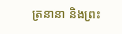ត្រនានា និងព្រះ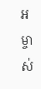អម្ចាស់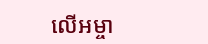លើអម្ចា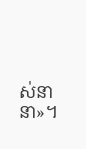ស់នានា»។